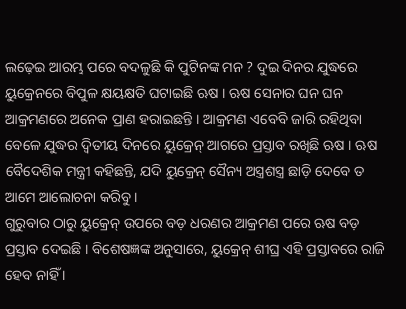ଲଢ଼େଇ ଆରମ୍ଭ ପରେ ବଦଳୁଛି କି ପୁଟିନଙ୍କ ମନ ? ଦୁଇ ଦିନର ଯୁଦ୍ଧରେ ୟୁକ୍ରେନରେ ବିପୁଳ କ୍ଷୟକ୍ଷତି ଘଟାଇଛି ଋଷ । ଋଷ ସେନାର ଘନ ଘନ ଆକ୍ରମଣରେ ଅନେକ ପ୍ରାଣ ହରାଇଛନ୍ତି । ଆକ୍ରମଣ ଏବେବି ଜାରି ରହିଥିବା ବେଳେ ଯୁଦ୍ଧର ଦ୍ୱିତୀୟ ଦିନରେ ୟୁକ୍ରେନ୍ ଆଗରେ ପ୍ରସ୍ତାବ ରଖିଛି ଋଷ । ଋଷ ବୈଦେଶିକ ମନ୍ତ୍ରୀ କହିଛନ୍ତି, ଯଦି ୟୁକ୍ରେନ୍ ସୈନ୍ୟ ଅସ୍ତ୍ରଶସ୍ତ୍ର ଛାଡ଼ି ଦେବେ ତ ଆମେ ଆଲୋଚନା କରିବୁ ।
ଗୁରୁବାର ଠାରୁ ୟୁକ୍ରେନ୍ ଉପରେ ବଡ଼ ଧରଣର ଆକ୍ରମଣ ପରେ ଋଷ ବଡ଼ ପ୍ରସ୍ତାବ ଦେଇଛି । ବିଶେଷଜ୍ଞଙ୍କ ଅନୁସାରେ, ୟୁକ୍ରେନ୍ ଶୀଘ୍ର ଏହି ପ୍ରସ୍ତାବରେ ରାଜି ହେବ ନାହିଁ ।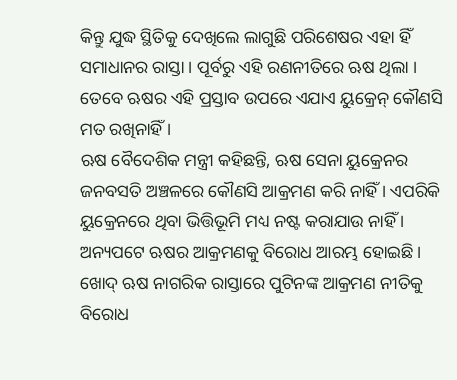କିନ୍ତୁ ଯୁଦ୍ଧ ସ୍ଥିତିକୁ ଦେଖିଲେ ଲାଗୁଛି ପରିଶେଷର ଏହା ହିଁ ସମାଧାନର ରାସ୍ତା । ପୂର୍ବରୁ ଏହି ରଣନୀତିରେ ଋଷ ଥିଲା । ତେବେ ଋଷର ଏହି ପ୍ରସ୍ତାବ ଉପରେ ଏଯାଏ ୟୁକ୍ରେନ୍ କୌଣସି ମତ ରଖିନାହିଁ ।
ଋଷ ବୈଦେଶିକ ମନ୍ତ୍ରୀ କହିଛନ୍ତି, ଋଷ ସେନା ୟୁକ୍ରେନର ଜନବସତି ଅଞ୍ଚଳରେ କୌଣସି ଆକ୍ରମଣ କରି ନାହିଁ । ଏପରିକି ୟୁକ୍ରେନରେ ଥିବା ଭିତ୍ତିଭୂମି ମଧ୍ୟ ନଷ୍ଟ କରାଯାଉ ନାହିଁ । ଅନ୍ୟପଟେ ଋଷର ଆକ୍ରମଣକୁ ବିରୋଧ ଆରମ୍ଭ ହୋଇଛି । ଖୋଦ୍ ଋଷ ନାଗରିକ ରାସ୍ତାରେ ପୁଟିନଙ୍କ ଆକ୍ରମଣ ନୀତିକୁ ବିରୋଧ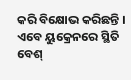କରି ବିକ୍ଷୋଭ କରିଛନ୍ତି ।
ଏବେ ୟୁକ୍ରେନରେ ସ୍ଥିତି ବେଶ୍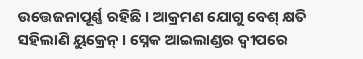ଉତ୍ତେଜନାପୂର୍ଣ୍ଣ ରହିଛି । ଆକ୍ରମଣ ଯୋଗୁ ବେଶ୍ କ୍ଷତି ସହିଲାଣି ୟୁକ୍ରେନ୍ । ସ୍ନେକ ଆଇଲାଣ୍ଡର ଦ୍ୱୀପରେ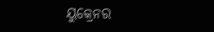ୟୁକ୍ରେନର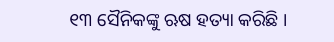୧୩ ସୈନିକଙ୍କୁ ଋଷ ହତ୍ୟା କରିଛି ।